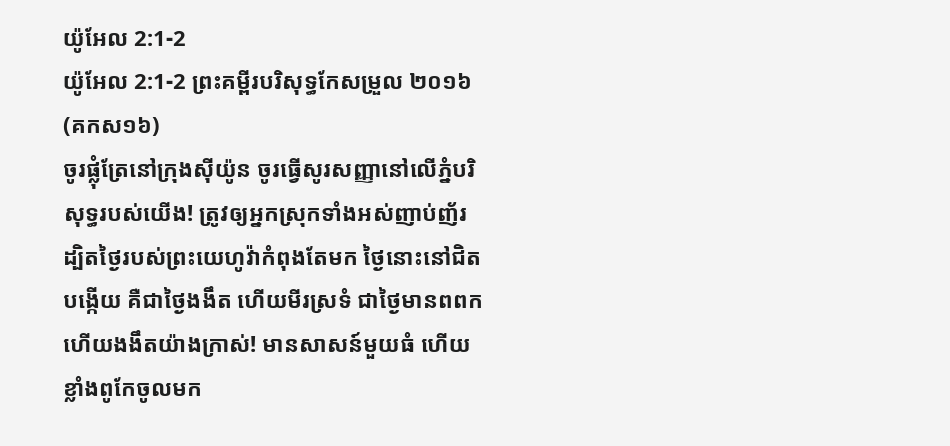យ៉ូអែល 2:1-2
យ៉ូអែល 2:1-2 ព្រះគម្ពីរបរិសុទ្ធកែសម្រួល ២០១៦ (គកស១៦)
ចូរផ្លុំត្រែនៅក្រុងស៊ីយ៉ូន ចូរធ្វើសូរសញ្ញានៅលើភ្នំបរិសុទ្ធរបស់យើង! ត្រូវឲ្យអ្នកស្រុកទាំងអស់ញាប់ញ័រ ដ្បិតថ្ងៃរបស់ព្រះយេហូវ៉ាកំពុងតែមក ថ្ងៃនោះនៅជិតបង្កើយ គឺជាថ្ងៃងងឹត ហើយមីរស្រទំ ជាថ្ងៃមានពពក ហើយងងឹតយ៉ាងក្រាស់! មានសាសន៍មួយធំ ហើយខ្លាំងពូកែចូលមក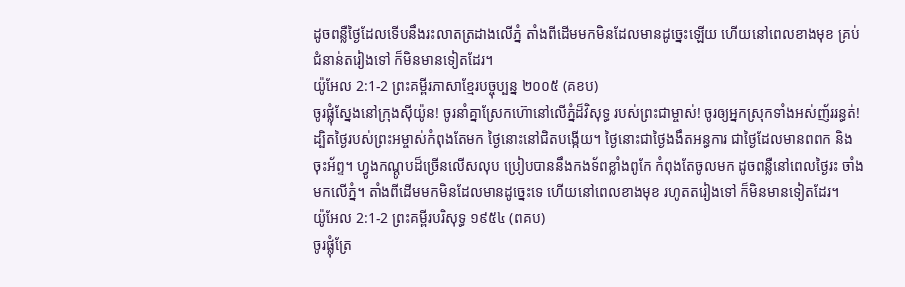ដូចពន្លឺថ្ងៃដែលទើបនឹងរះលាតត្រដាងលើភ្នំ តាំងពីដើមមកមិនដែលមានដូច្នេះឡើយ ហើយនៅពេលខាងមុខ គ្រប់ជំនាន់តរៀងទៅ ក៏មិនមានទៀតដែរ។
យ៉ូអែល 2:1-2 ព្រះគម្ពីរភាសាខ្មែរបច្ចុប្បន្ន ២០០៥ (គខប)
ចូរផ្លុំស្នែងនៅក្រុងស៊ីយ៉ូន! ចូរនាំគ្នាស្រែកហ៊ោនៅលើភ្នំដ៏វិសុទ្ធ របស់ព្រះជាម្ចាស់! ចូរឲ្យអ្នកស្រុកទាំងអស់ញ័ររន្ធត់! ដ្បិតថ្ងៃរបស់ព្រះអម្ចាស់កំពុងតែមក ថ្ងៃនោះនៅជិតបង្កើយ។ ថ្ងៃនោះជាថ្ងៃងងឹតអន្ធការ ជាថ្ងៃដែលមានពពក និងចុះអ័ព្ទ។ ហ្វូងកណ្ដូបដ៏ច្រើនលើសលុប ប្រៀបបាននឹងកងទ័ពខ្លាំងពូកែ កំពុងតែចូលមក ដូចពន្លឺនៅពេលថ្ងៃរះ ចាំងមកលើភ្នំ។ តាំងពីដើមមកមិនដែលមានដូច្នេះទេ ហើយនៅពេលខាងមុខ រហូតតរៀងទៅ ក៏មិនមានទៀតដែរ។
យ៉ូអែល 2:1-2 ព្រះគម្ពីរបរិសុទ្ធ ១៩៥៤ (ពគប)
ចូរផ្លុំត្រែ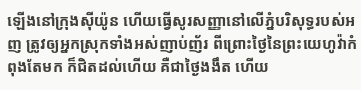ឡើងនៅក្រុងស៊ីយ៉ូន ហើយធ្វើសូរសញ្ញានៅលើភ្នំបរិសុទ្ធរបស់អញ ត្រូវឲ្យអ្នកស្រុកទាំងអស់ញាប់ញ័រ ពីព្រោះថ្ងៃនៃព្រះយេហូវ៉ាកំពុងតែមក ក៏ជិតដល់ហើយ គឺជាថ្ងៃងងឹត ហើយ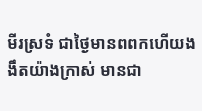មីរស្រទំ ជាថ្ងៃមានពពកហើយងងឹតយ៉ាងក្រាស់ មានជា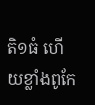តិ១ធំ ហើយខ្លាំងពូកែ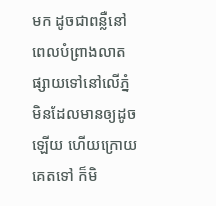មក ដូចជាពន្លឺនៅពេលបំព្រាងលាតផ្សាយទៅនៅលើភ្នំ មិនដែលមានឲ្យដូចឡើយ ហើយក្រោយគេតទៅ ក៏មិ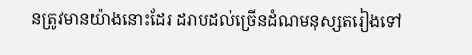នត្រូវមានយ៉ាងនោះដែរ ដរាបដល់ច្រើនដំណមនុស្សតរៀងទៅ